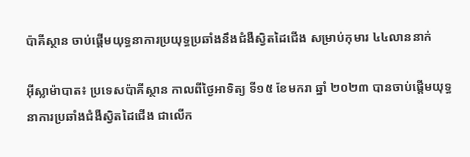ប៉ាគីស្ថាន ចាប់ផ្តើមយុទ្ធនាការប្រយុទ្ធប្រឆាំងនឹងជំងឺស្វិតដៃជើង សម្រាប់កុមារ ៤៤លាននាក់

អ៊ីស្លាម៉ាបាត៖ ប្រទេសប៉ាគីស្ថាន កាលពីថ្ងៃអាទិត្យ ទី១៥ ខែមករា ឆ្នាំ ២០២៣ បានចាប់ផ្តើមយុទ្ធនាការប្រឆាំងជំងឺស្វិតដៃជើង ជាលើក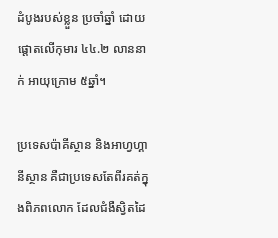ដំបូងរបស់ខ្លួន ប្រចាំឆ្នាំ ដោយផ្តោតលើកុមារ ៤៤.២ លាននាក់ អាយុក្រោម ៥ឆ្នាំ។

ប្រទេសប៉ាគីស្ថាន និងអាហ្វហ្គានីស្ថាន គឺជាប្រទេសតែពីរគត់ក្នុងពិភពលោក ដែលជំងឺស្វិតដៃ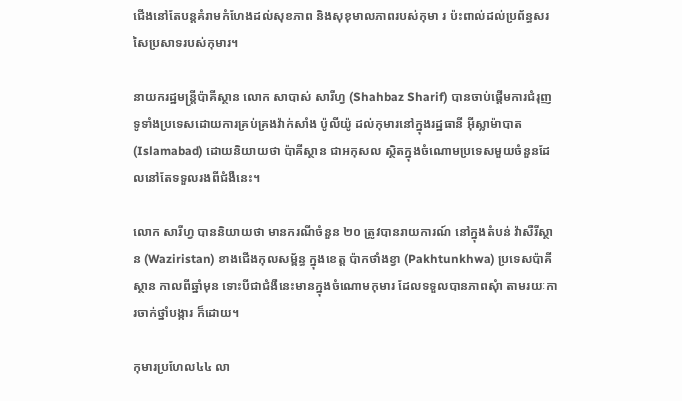ជើងនៅតែបន្តគំរាមកំហែងដល់សុខភាព និងសុខុមាលភាពរបស់កុមា រ ប៉ះពាល់ដល់ប្រព័ន្ធសរសៃប្រសាទរបស់កុមារ។

នាយករដ្ឋមន្ត្រីប៉ាគីស្ថាន លោក សាបាស់ សារីហ្វ (Shahbaz Sharif) បានចាប់ផ្តើមការជំរុញទូទាំងប្រទេសដោយការគ្រប់គ្រងវ៉ាក់សាំង ប៉ូលីយ៉ូ ដល់កុមារនៅក្នុងរដ្ឋធានី អ៊ីស្លាម៉ាបាត (Islamabad) ដោយនិយាយថា ប៉ាគីស្ថាន ជាអកុសល ស្ថិតក្នុងចំណោមប្រទេសមួយចំនួនដែលនៅតែទទួលរងពីជំងឺនេះ។

លោក សារីហ្វ បាននិយាយថា មានករណីចំនួន ២០ ត្រូវបានរាយការណ៍ នៅក្នុងតំបន់ វ៉ាសឺរីស្ថាន (Waziristan) ខាងជើងកុលសម្ព័ន្ធ ក្នុងខេត្ត ប៉ាកថាំងខ្វា (Pakhtunkhwa) ប្រទេសប៉ាគីស្ថាន កាលពីឆ្នាំមុន ទោះបីជាជំងឺនេះមានក្នុងចំណោមកុមារ ដែលទទួលបានភាពសុំា តាមរយៈការចាក់ថ្នាំបង្ការ ក៏ដោយ។

កុមារប្រហែល៤៤ លា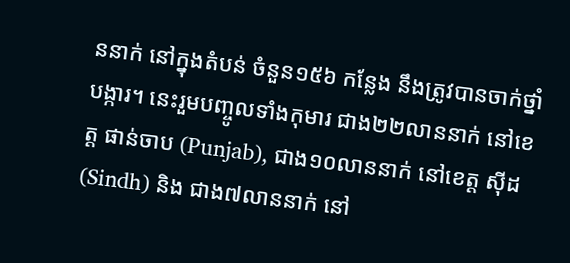ននាក់ នៅក្នុងតំបន់ ចំនួន១៥៦ កន្លែង នឹងត្រូវបានចាក់ថ្នាំបង្ការ។ នេះរួមបញ្ចូលទាំងកុមារ ជាង២២លាននាក់ នៅខេត្ត ផាន់ចាប (Punjab), ជាង១០លាននាក់ នៅខេត្ត ស៊ីដ (Sindh) និង ជាង៧លាននាក់ នៅ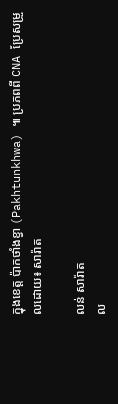ក្នុងខេត្ត ប៉ាកថាំងខ្វា (Pakhtunkhwa) ៕ ប្រភពពី CNA ប្រែសម្រួលដោយ៖ សារ៉ាត

លន់ សារ៉ាត
ល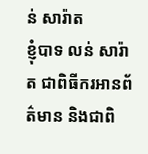ន់ សារ៉ាត
ខ្ញុំបាទ លន់ សារ៉ាត ជាពិធីករអានព័ត៌មាន និងជាពិ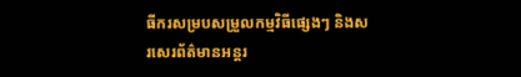ធីករសម្របសម្រួលកម្មវិធីផ្សេងៗ និងសរសេរព័ត៌មានអន្តរ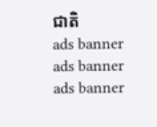ជាតិ
ads banner
ads banner
ads banner